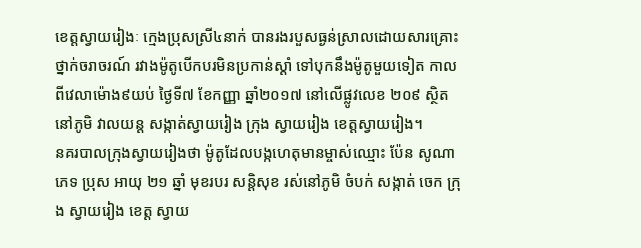ខេត្តស្វាយរៀងៈ ក្មេងប្រុសស្រី៤នាក់ បានរងរបួសធ្ងន់ស្រាលដោយសារគ្រោះថ្នាក់ចរាចរណ៍ រវាងម៉ូតូបើកបរមិនប្រកាន់ស្ដាំ ទៅបុកនឹងម៉ូតូមួយទៀត កាលពីវេលាម៉ោង៩យប់ ថ្ងៃទី៧ ខែកញ្ញា ឆ្នាំ២០១៧ នៅលើផ្លូវលេខ ២០៩ ស្ថិតនៅភូមិ វាលយន្ដ សង្កាត់ស្វាយរៀង ក្រុង ស្វាយរៀង ខេត្តស្វាយរៀង។
នគរបាលក្រុងស្វាយរៀងថា ម៉ូតូដែលបង្កហេតុមានម្ចាស់ឈ្មោះ ប៉ែន សូណា ភេទ ប្រុស អាយុ ២១ ឆ្នាំ មុខរបរ សន្តិសុខ រស់នៅភូមិ ចំបក់ សង្កាត់ ចេក ក្រុង ស្វាយរៀង ខេត្ត ស្វាយ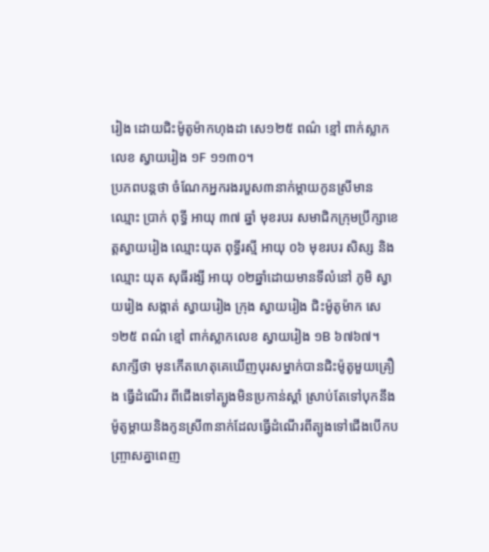រៀង ដោយជិះម៉ូតូម៉ាកហុងដា សេ១២៥ ពណ៌ ខ្មៅ ពាក់ស្លាកលេខ ស្វាយរៀង ១F ១១៣០។
ប្រភពបន្តថា ចំណែកអ្នករងរបួស៣នាក់ម្ដាយកូនស្រីមានឈ្មោះ ប្រាក់ ពុទ្ធី អាយុ ៣៧ ឆ្នាំ មុខរបរ សមាជិកក្រុមប្រឹក្សាខេត្តស្វាយរៀង ឈ្មោះយុត ពុទ្ធីរស្មី អាយុ ០៦ មុខរបរ សិស្ស និងឈ្មោះ យុត សុធីរង្សី អាយុ ០២ឆ្នាំដោយមានទីលំនៅ ភូមិ ស្វាយរៀង សង្កាត់ ស្វាយរៀង ក្រុង ស្វាយរៀង ជិះម៉ូតូម៉ាក សេ១២៥ ពណ៌ ខ្មៅ ពាក់ស្លាកលេខ ស្វាយរៀង ១B ៦៧៦៧។
សាក្សីថា មុនកើតហេតុគេឃើញបុរសម្នាក់បានជិះម៉ូតូមួយគ្រឿង ធ្វើដំណើរ ពីជើងទៅត្បូងមិនប្រកាន់ស្ដាំ ស្រាប់តែទៅបុកនឹងម៉ូតូម្ដាយនិងកូនស្រី៣នាក់ដែលធ្វើដំណើរពីត្បូងទៅជើងបើកបញ្ច្រាសគ្នាពេញ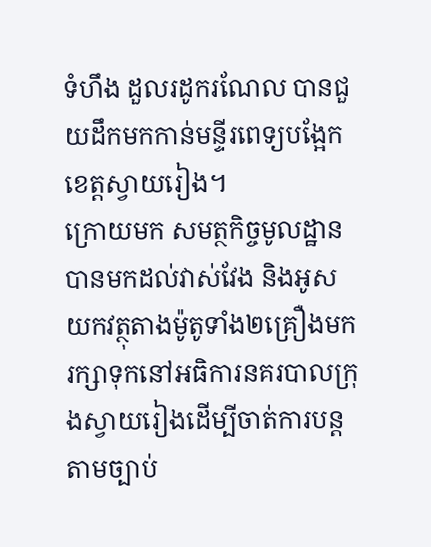ទំហឹង ដួលរដូករណែល បានជួយដឹកមកកាន់មន្ទីរពេទ្យបង្អែកខេត្តស្វាយរៀង។
ក្រោយមក សមត្ថកិច្ចមូលដ្ឋានបានមកដល់វាស់វែង និងអូសយកវត្ថុតាងម៉ូតូទាំង២គ្រឿងមករក្សាទុកនៅអធិការនគរបាលក្រុងស្វាយរៀងដើម្បីចាត់ការបន្តតាមច្បាប់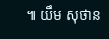៕ យឹម សុថាន